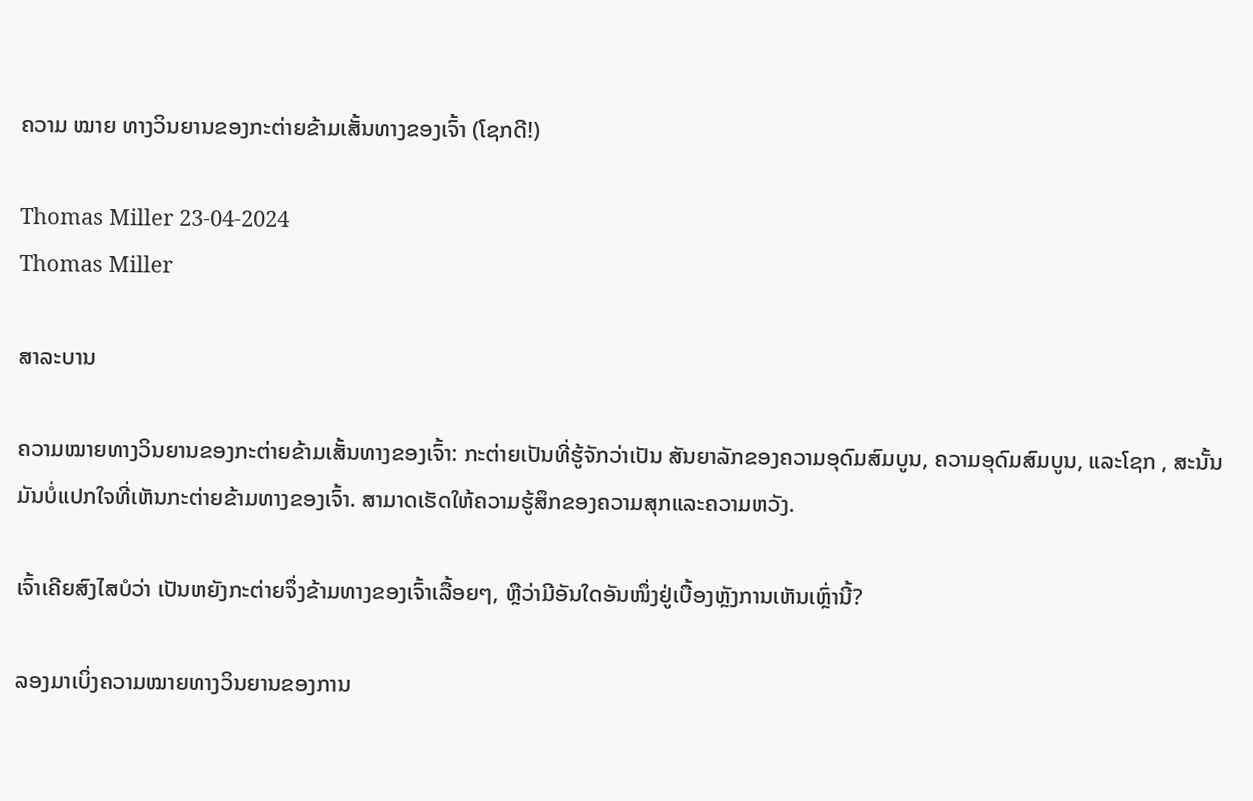ຄວາມ ໝາຍ ທາງວິນຍານຂອງກະຕ່າຍຂ້າມເສັ້ນທາງຂອງເຈົ້າ (ໂຊກດີ!)

Thomas Miller 23-04-2024
Thomas Miller

ສາລະບານ

ຄວາມໝາຍທາງວິນຍານຂອງກະຕ່າຍຂ້າມເສັ້ນທາງຂອງເຈົ້າ: ກະຕ່າຍເປັນທີ່ຮູ້ຈັກວ່າເປັນ ສັນຍາລັກຂອງຄວາມອຸດົມສົມບູນ, ຄວາມອຸດົມສົມບູນ, ແລະໂຊກ , ສະນັ້ນມັນບໍ່ແປກໃຈທີ່ເຫັນກະຕ່າຍຂ້າມທາງຂອງເຈົ້າ. ສາມາດເຮັດໃຫ້ຄວາມຮູ້ສຶກຂອງຄວາມສຸກແລະຄວາມຫວັງ.

ເຈົ້າເຄີຍສົງໄສບໍວ່າ ເປັນຫຍັງກະຕ່າຍຈຶ່ງຂ້າມທາງຂອງເຈົ້າເລື້ອຍໆ, ຫຼືວ່າມີອັນໃດອັນໜຶ່ງຢູ່ເບື້ອງຫຼັງການເຫັນເຫຼົ່ານີ້?

ລອງມາເບິ່ງຄວາມໝາຍທາງວິນຍານຂອງການ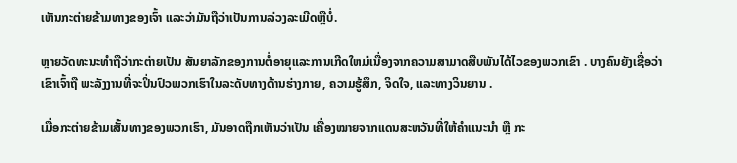ເຫັນກະຕ່າຍຂ້າມທາງຂອງເຈົ້າ ແລະວ່າມັນຖືວ່າເປັນການລ່ວງລະເມີດຫຼືບໍ່.

ຫຼາຍວັດທະນະທໍາຖືວ່າກະຕ່າຍເປັນ ສັນຍາລັກຂອງການຕໍ່ອາຍຸແລະການເກີດໃຫມ່ເນື່ອງຈາກຄວາມສາມາດສືບພັນໄດ້ໄວຂອງພວກເຂົາ . ບາງຄົນຍັງເຊື່ອວ່າເຂົາເຈົ້າຖື ພະລັງງານທີ່ຈະປິ່ນປົວພວກເຮົາໃນລະດັບທາງດ້ານຮ່າງກາຍ, ຄວາມຮູ້ສຶກ, ຈິດໃຈ, ແລະທາງວິນຍານ .

ເມື່ອກະຕ່າຍຂ້າມເສັ້ນທາງຂອງພວກເຮົາ, ມັນອາດຖືກເຫັນວ່າເປັນ ເຄື່ອງໝາຍຈາກແດນສະຫວັນທີ່ໃຫ້ຄຳແນະນຳ ຫຼື ກະ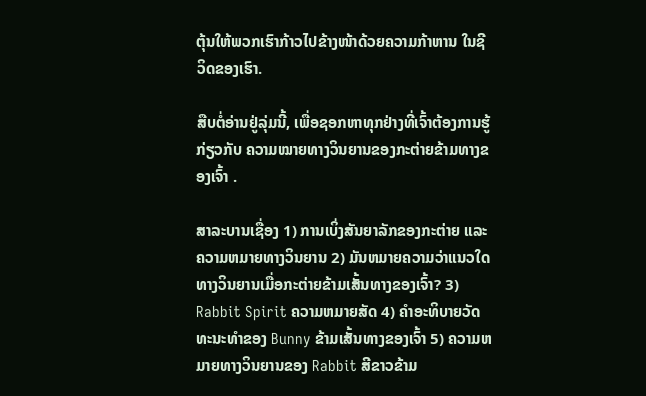ຕຸ້ນໃຫ້ພວກເຮົາກ້າວໄປຂ້າງໜ້າດ້ວຍຄວາມກ້າຫານ ໃນຊີວິດຂອງເຮົາ.

ສືບຕໍ່ອ່ານຢູ່ລຸ່ມນີ້, ເພື່ອຊອກຫາທຸກຢ່າງທີ່ເຈົ້າຕ້ອງການຮູ້ກ່ຽວກັບ ຄວາມໝາຍທາງວິນຍານຂອງກະຕ່າຍຂ້າມທາງຂອງເຈົ້າ .

ສາລະບານເຊື່ອງ 1) ການເບິ່ງສັນຍາລັກຂອງກະຕ່າຍ ແລະ ຄວາມຫມາຍທາງວິນຍານ 2) ມັນຫມາຍຄວາມວ່າແນວໃດທາງວິນຍານເມື່ອກະຕ່າຍຂ້າມເສັ້ນທາງຂອງເຈົ້າ? 3) Rabbit Spirit ຄວາມຫມາຍສັດ 4) ຄໍາອະທິບາຍວັດທະນະທໍາຂອງ Bunny ຂ້າມເສັ້ນທາງຂອງເຈົ້າ 5) ຄວາມຫມາຍທາງວິນຍານຂອງ Rabbit ສີຂາວຂ້າມ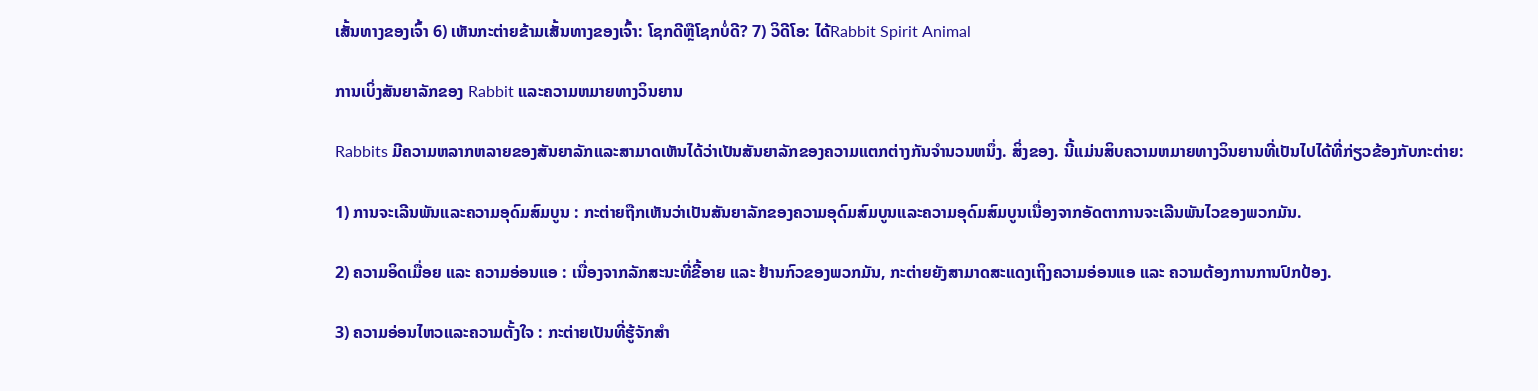ເສັ້ນທາງຂອງເຈົ້າ 6) ເຫັນກະຕ່າຍຂ້າມເສັ້ນທາງຂອງເຈົ້າ: ໂຊກດີຫຼືໂຊກບໍ່ດີ? 7) ວິດີໂອ: ໄດ້Rabbit Spirit Animal

ການເບິ່ງສັນຍາລັກຂອງ Rabbit ແລະຄວາມຫມາຍທາງວິນຍານ

Rabbits ມີຄວາມຫລາກຫລາຍຂອງສັນຍາລັກແລະສາມາດເຫັນໄດ້ວ່າເປັນສັນຍາລັກຂອງຄວາມແຕກຕ່າງກັນຈໍານວນຫນຶ່ງ. ສິ່ງຂອງ. ນີ້ແມ່ນສິບຄວາມຫມາຍທາງວິນຍານທີ່ເປັນໄປໄດ້ທີ່ກ່ຽວຂ້ອງກັບກະຕ່າຍ:

1) ການຈະເລີນພັນແລະຄວາມອຸດົມສົມບູນ : ກະຕ່າຍຖືກເຫັນວ່າເປັນສັນຍາລັກຂອງຄວາມອຸດົມສົມບູນແລະຄວາມອຸດົມສົມບູນເນື່ອງຈາກອັດຕາການຈະເລີນພັນໄວຂອງພວກມັນ.

2) ຄວາມອິດເມື່ອຍ ແລະ ຄວາມອ່ອນແອ : ເນື່ອງຈາກລັກສະນະທີ່ຂີ້ອາຍ ແລະ ຢ້ານກົວຂອງພວກມັນ, ກະຕ່າຍຍັງສາມາດສະແດງເຖິງຄວາມອ່ອນແອ ແລະ ຄວາມຕ້ອງການການປົກປ້ອງ.

3) ຄວາມອ່ອນໄຫວແລະຄວາມຕັ້ງໃຈ : ກະຕ່າຍເປັນທີ່ຮູ້ຈັກສໍາ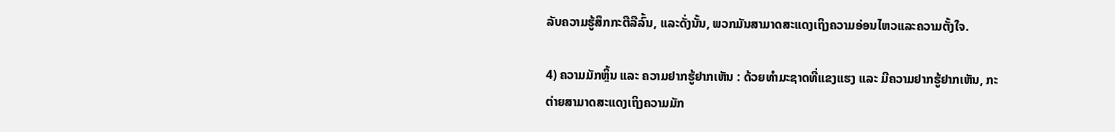ລັບຄວາມຮູ້ສຶກກະຕືລືລົ້ນ, ແລະດັ່ງນັ້ນ, ພວກມັນສາມາດສະແດງເຖິງຄວາມອ່ອນໄຫວແລະຄວາມຕັ້ງໃຈ.

4) ຄວາມມັກຫຼິ້ນ ແລະ ຄວາມຢາກຮູ້ຢາກເຫັນ : ດ້ວຍທຳມະຊາດທີ່ແຂງແຮງ ແລະ ມີຄວາມຢາກຮູ້ຢາກເຫັນ, ກະຕ່າຍສາມາດສະແດງເຖິງຄວາມມັກ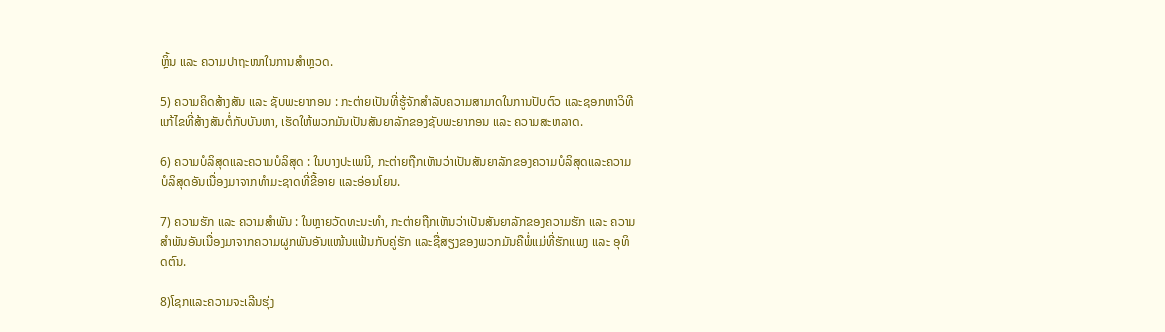ຫຼິ້ນ ແລະ ຄວາມປາຖະໜາໃນການສຳຫຼວດ.

5) ຄວາມຄິດສ້າງສັນ ແລະ ຊັບພະຍາກອນ : ກະຕ່າຍເປັນທີ່ຮູ້ຈັກສໍາລັບຄວາມສາມາດໃນການປັບຕົວ ແລະຊອກຫາວິທີແກ້ໄຂທີ່ສ້າງສັນຕໍ່ກັບບັນຫາ, ເຮັດໃຫ້ພວກມັນເປັນສັນຍາລັກຂອງຊັບພະຍາກອນ ແລະ ຄວາມສະຫລາດ.

6) ຄວາມບໍລິສຸດແລະຄວາມບໍລິສຸດ : ໃນບາງປະເພນີ, ກະຕ່າຍຖືກເຫັນວ່າເປັນສັນຍາລັກຂອງຄວາມບໍລິສຸດແລະຄວາມບໍລິສຸດອັນເນື່ອງມາຈາກທໍາມະຊາດທີ່ຂີ້ອາຍ ແລະອ່ອນໂຍນ.

7) ຄວາມຮັກ ແລະ ຄວາມສຳພັນ : ໃນຫຼາຍວັດທະນະທຳ, ກະຕ່າຍຖືກເຫັນວ່າເປັນສັນຍາລັກຂອງຄວາມຮັກ ແລະ ຄວາມສຳພັນອັນເນື່ອງມາຈາກຄວາມຜູກພັນອັນແໜ້ນແຟ້ນກັບຄູ່ຮັກ ແລະຊື່ສຽງຂອງພວກມັນຄືພໍ່ແມ່ທີ່ຮັກແພງ ແລະ ອຸທິດຕົນ.

8)ໂຊກແລະຄວາມຈະເລີນຮຸ່ງ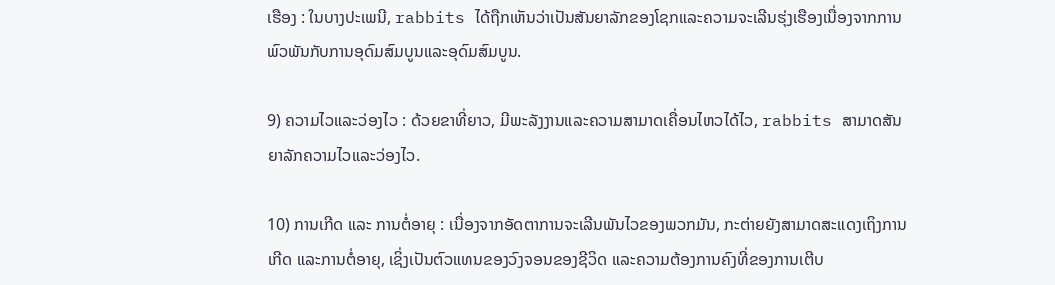ເຮືອງ : ໃນບາງປະເພນີ, rabbits ໄດ້ຖືກເຫັນວ່າເປັນສັນຍາລັກຂອງໂຊກແລະຄວາມຈະເລີນຮຸ່ງເຮືອງເນື່ອງຈາກການພົວພັນກັບການອຸດົມສົມບູນແລະອຸດົມສົມບູນ.

9) ຄວາມໄວແລະວ່ອງໄວ : ດ້ວຍຂາທີ່ຍາວ, ມີພະລັງງານແລະຄວາມສາມາດເຄື່ອນໄຫວໄດ້ໄວ, rabbits ສາມາດສັນຍາລັກຄວາມໄວແລະວ່ອງໄວ.

10) ການເກີດ ແລະ ການຕໍ່ອາຍຸ : ເນື່ອງຈາກອັດຕາການຈະເລີນພັນໄວຂອງພວກມັນ, ກະຕ່າຍຍັງສາມາດສະແດງເຖິງການເກີດ ແລະການຕໍ່ອາຍຸ, ເຊິ່ງເປັນຕົວແທນຂອງວົງຈອນຂອງຊີວິດ ແລະຄວາມຕ້ອງການຄົງທີ່ຂອງການເຕີບ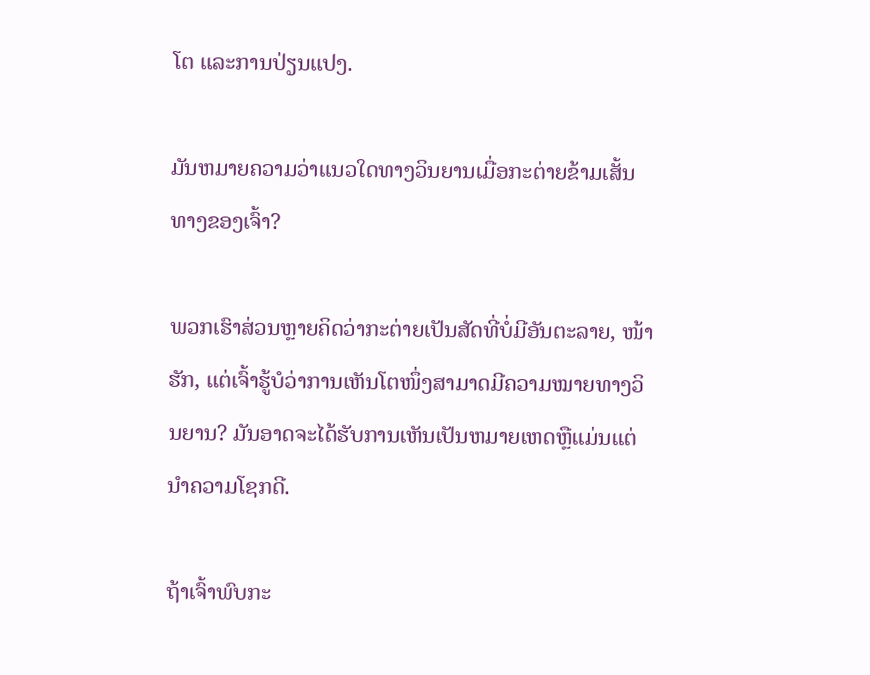ໂຕ ແລະການປ່ຽນແປງ.

ມັນຫມາຍຄວາມວ່າແນວໃດທາງວິນຍານເມື່ອກະຕ່າຍຂ້າມເສັ້ນທາງຂອງເຈົ້າ?

ພວກເຮົາສ່ວນຫຼາຍຄິດວ່າກະຕ່າຍເປັນສັດທີ່ບໍ່ມີອັນຕະລາຍ, ໜ້າຮັກ, ແຕ່ເຈົ້າຮູ້ບໍວ່າການເຫັນໂຕໜຶ່ງສາມາດມີຄວາມໝາຍທາງວິນຍານ? ມັນອາດຈະໄດ້ຮັບການເຫັນເປັນຫມາຍເຫດຫຼືແມ່ນແຕ່ນໍາຄວາມໂຊກດີ.

ຖ້າເຈົ້າພົບກະ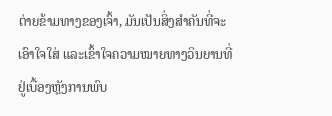ຕ່າຍຂ້າມທາງຂອງເຈົ້າ, ມັນເປັນສິ່ງສໍາຄັນທີ່ຈະເອົາໃຈໃສ່ ແລະເຂົ້າໃຈຄວາມໝາຍທາງວິນຍານທີ່ຢູ່ເບື້ອງຫຼັງການພົບ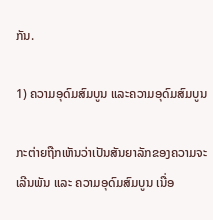ກັນ.

1) ຄວາມອຸດົມສົມບູນ ແລະຄວາມອຸດົມສົມບູນ

ກະຕ່າຍຖືກເຫັນວ່າເປັນສັນຍາລັກຂອງຄວາມຈະເລີນພັນ ແລະ ຄວາມອຸດົມສົມບູນ ເນື່ອ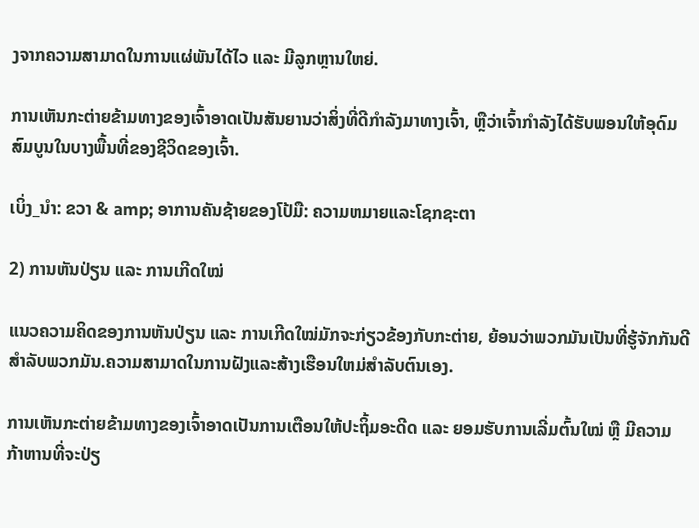ງຈາກຄວາມສາມາດໃນການແຜ່ພັນໄດ້ໄວ ແລະ ມີລູກຫຼານໃຫຍ່.

ການເຫັນກະຕ່າຍຂ້າມທາງຂອງເຈົ້າອາດເປັນສັນຍານວ່າສິ່ງທີ່ດີກຳລັງມາທາງເຈົ້າ, ຫຼືວ່າເຈົ້າກໍາລັງໄດ້ຮັບພອນໃຫ້ອຸດົມສົມບູນໃນບາງພື້ນທີ່ຂອງຊີວິດຂອງເຈົ້າ.

ເບິ່ງ_ນຳ: ຂວາ & amp; ອາການຄັນຊ້າຍຂອງໂປ້ມື: ຄວາມຫມາຍແລະໂຊກຊະຕາ

2) ການຫັນປ່ຽນ ແລະ ການເກີດໃໝ່

ແນວຄວາມຄິດຂອງການຫັນປ່ຽນ ແລະ ການເກີດໃໝ່ມັກຈະກ່ຽວຂ້ອງກັບກະຕ່າຍ, ຍ້ອນວ່າພວກມັນເປັນທີ່ຮູ້ຈັກກັນດີສຳລັບພວກມັນ.ຄວາມສາມາດໃນການຝັງແລະສ້າງເຮືອນໃຫມ່ສໍາລັບຕົນເອງ.

ການເຫັນກະຕ່າຍຂ້າມທາງຂອງເຈົ້າອາດເປັນການເຕືອນໃຫ້ປະຖິ້ມອະດີດ ແລະ ຍອມຮັບການເລີ່ມຕົ້ນໃໝ່ ຫຼື ມີຄວາມກ້າຫານທີ່ຈະປ່ຽ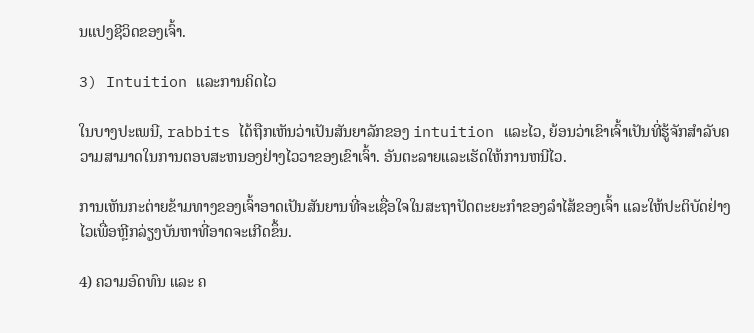ນແປງຊີວິດຂອງເຈົ້າ.

3) Intuition ແລະການຄິດໄວ

ໃນບາງປະເພນີ, rabbits ໄດ້ຖືກເຫັນວ່າເປັນສັນຍາລັກຂອງ intuition ແລະໄວ, ຍ້ອນວ່າເຂົາເຈົ້າເປັນທີ່ຮູ້ຈັກສໍາລັບຄວາມສາມາດໃນການຕອບສະຫນອງຢ່າງໄວວາຂອງເຂົາເຈົ້າ. ອັນຕະລາຍແລະເຮັດໃຫ້ການຫນີໄວ.

ການເຫັນກະຕ່າຍຂ້າມທາງຂອງເຈົ້າອາດເປັນສັນຍານທີ່ຈະເຊື່ອໃຈໃນສະຖາປັດຕະຍະກຳຂອງລໍາໄສ້ຂອງເຈົ້າ ແລະໃຫ້ປະຕິບັດຢ່າງໄວເພື່ອຫຼີກລ່ຽງບັນຫາທີ່ອາດຈະເກີດຂຶ້ນ.

4) ຄວາມອົດທົນ ແລະ ຄ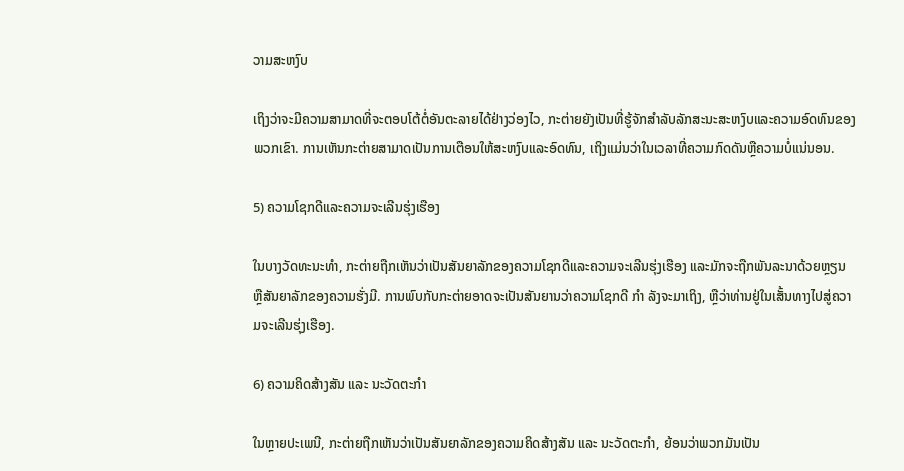ວາມສະຫງົບ

ເຖິງວ່າຈະມີຄວາມສາມາດທີ່ຈະຕອບໂຕ້ຕໍ່ອັນຕະລາຍໄດ້ຢ່າງວ່ອງໄວ, ກະຕ່າຍຍັງເປັນທີ່ຮູ້ຈັກສໍາລັບລັກສະນະສະຫງົບແລະຄວາມອົດທົນຂອງພວກເຂົາ. ການເຫັນກະຕ່າຍສາມາດເປັນການເຕືອນໃຫ້ສະຫງົບແລະອົດທົນ, ເຖິງແມ່ນວ່າໃນເວລາທີ່ຄວາມກົດດັນຫຼືຄວາມບໍ່ແນ່ນອນ.

5) ຄວາມໂຊກດີແລະຄວາມຈະເລີນຮຸ່ງເຮືອງ

ໃນບາງວັດທະນະທໍາ, ກະຕ່າຍຖືກເຫັນວ່າເປັນສັນຍາລັກຂອງຄວາມໂຊກດີແລະຄວາມຈະເລີນຮຸ່ງເຮືອງ ແລະມັກຈະຖືກພັນລະນາດ້ວຍຫຼຽນ ຫຼືສັນຍາລັກຂອງຄວາມຮັ່ງມີ. ການພົບກັບກະຕ່າຍອາດຈະເປັນສັນຍານວ່າຄວາມໂຊກດີ ກຳ ລັງຈະມາເຖິງ, ຫຼືວ່າທ່ານຢູ່ໃນເສັ້ນທາງໄປສູ່ຄວາມຈະເລີນຮຸ່ງເຮືອງ.

6) ຄວາມຄິດສ້າງສັນ ແລະ ນະວັດຕະກໍາ

ໃນຫຼາຍປະເພນີ, ກະຕ່າຍຖືກເຫັນວ່າເປັນສັນຍາລັກຂອງຄວາມຄິດສ້າງສັນ ແລະ ນະວັດຕະກໍາ, ຍ້ອນວ່າພວກມັນເປັນ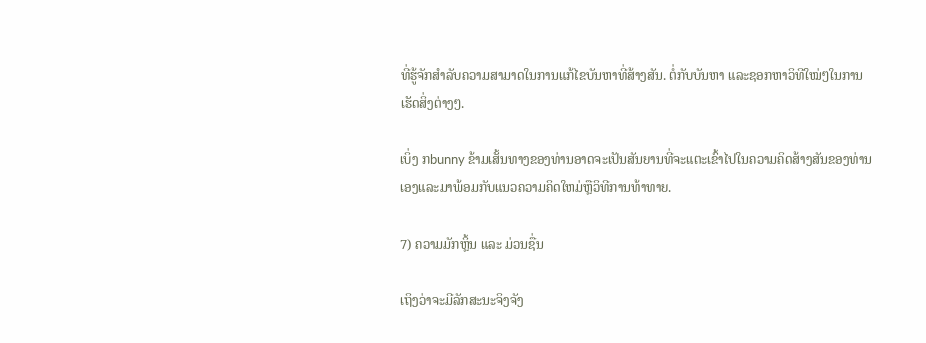ທີ່ຮູ້ຈັກສໍາລັບຄວາມສາມາດໃນການແກ້ໄຂບັນຫາທີ່ສ້າງສັນ. ຕໍ່ກັບບັນຫາ ແລະຊອກຫາວິທີໃໝ່ໆໃນການເຮັດສິ່ງຕ່າງໆ.

ເບິ່ງ ກbunny ຂ້າມເສັ້ນທາງຂອງທ່ານອາດຈະເປັນສັນຍານທີ່ຈະແຕະເຂົ້າໄປໃນຄວາມຄິດສ້າງສັນຂອງທ່ານເອງແລະມາພ້ອມກັບແນວຄວາມຄິດໃຫມ່ຫຼືວິທີການທ້າທາຍ.

7) ຄວາມມັກຫຼິ້ນ ແລະ ມ່ວນຊື່ນ

ເຖິງວ່າຈະມີລັກສະນະຈິງຈັງ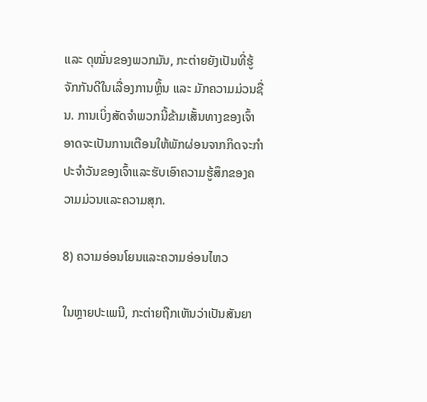ແລະ ດຸໝັ່ນຂອງພວກມັນ, ກະຕ່າຍຍັງເປັນທີ່ຮູ້ຈັກກັນດີໃນເລື່ອງການຫຼິ້ນ ແລະ ມັກຄວາມມ່ວນຊື່ນ. ການເບິ່ງສັດຈໍາພວກນີ້ຂ້າມເສັ້ນທາງຂອງເຈົ້າອາດຈະເປັນການເຕືອນໃຫ້ພັກຜ່ອນຈາກກິດຈະກໍາປະຈໍາວັນຂອງເຈົ້າແລະຮັບເອົາຄວາມຮູ້ສຶກຂອງຄວາມມ່ວນແລະຄວາມສຸກ.

8) ຄວາມອ່ອນໂຍນແລະຄວາມອ່ອນໄຫວ

ໃນຫຼາຍປະເພນີ, ກະຕ່າຍຖືກເຫັນວ່າເປັນສັນຍາ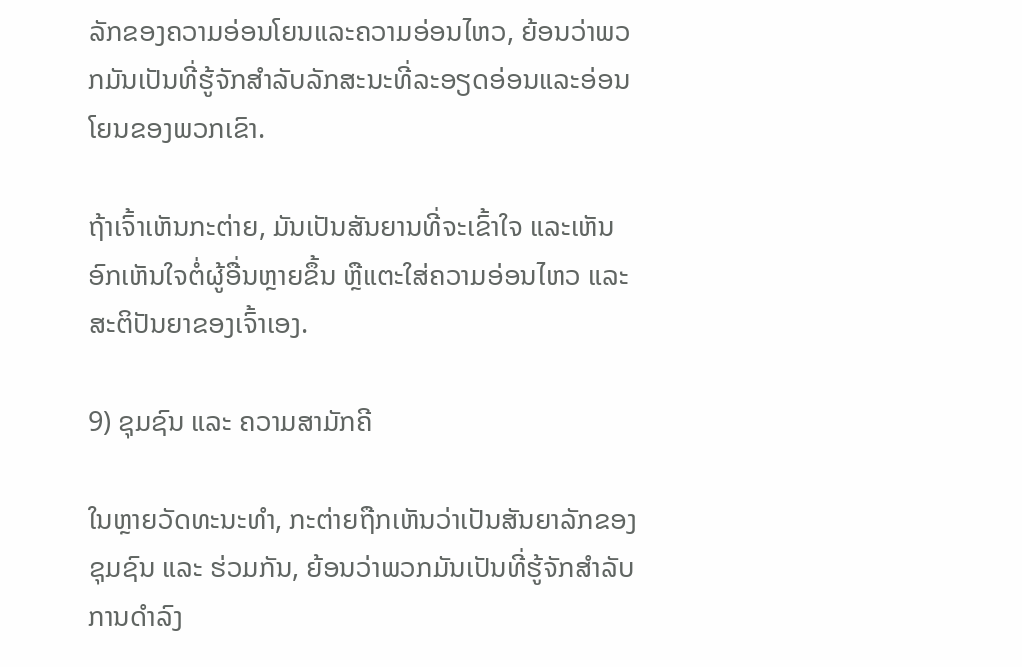ລັກຂອງຄວາມອ່ອນໂຍນແລະຄວາມອ່ອນໄຫວ, ຍ້ອນວ່າພວກມັນເປັນທີ່ຮູ້ຈັກສໍາລັບລັກສະນະທີ່ລະອຽດອ່ອນແລະອ່ອນໂຍນຂອງພວກເຂົາ.

ຖ້າເຈົ້າເຫັນກະຕ່າຍ, ມັນເປັນສັນຍານທີ່ຈະເຂົ້າໃຈ ແລະເຫັນອົກເຫັນໃຈຕໍ່ຜູ້ອື່ນຫຼາຍຂຶ້ນ ຫຼືແຕະໃສ່ຄວາມອ່ອນໄຫວ ແລະສະຕິປັນຍາຂອງເຈົ້າເອງ.

9) ຊຸມຊົນ ແລະ ຄວາມສາມັກຄີ

ໃນຫຼາຍວັດທະນະທໍາ, ກະຕ່າຍຖືກເຫັນວ່າເປັນສັນຍາລັກຂອງຊຸມຊົນ ແລະ ຮ່ວມກັນ, ຍ້ອນວ່າພວກມັນເປັນທີ່ຮູ້ຈັກສໍາລັບການດໍາລົງ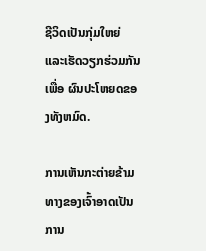ຊີວິດເປັນກຸ່ມໃຫຍ່ ແລະເຮັດວຽກຮ່ວມກັນເພື່ອ ຜົນປະໂຫຍດຂອງທັງຫມົດ.

ການເຫັນກະຕ່າຍຂ້າມທາງຂອງເຈົ້າອາດເປັນການ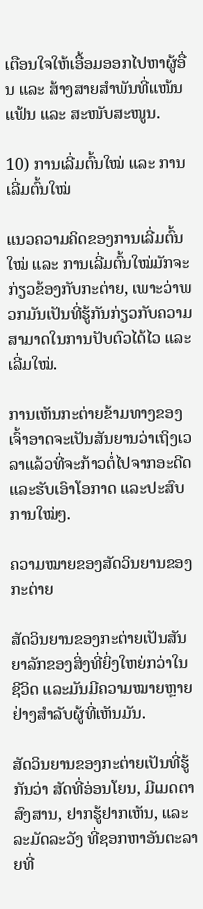ເຕືອນໃຈໃຫ້ເອື້ອມອອກໄປຫາຜູ້ອື່ນ ແລະ ສ້າງສາຍສຳພັນທີ່ແໜ້ນແຟ້ນ ແລະ ສະໜັບສະໜູນ.

10) ການເລີ່ມຕົ້ນໃໝ່ ແລະ ການເລີ່ມຕົ້ນໃໝ່

ແນວຄວາມຄິດຂອງການເລີ່ມຕົ້ນໃໝ່ ແລະ ການເລີ່ມຕົ້ນໃໝ່ມັກຈະກ່ຽວຂ້ອງກັບກະຕ່າຍ, ເພາະວ່າພວກມັນເປັນທີ່ຮູ້ກັນກ່ຽວກັບຄວາມສາມາດໃນການປັບຕົວໄດ້ໄວ ແລະ ເລີ່ມໃໝ່.

ການເຫັນກະຕ່າຍຂ້າມທາງຂອງເຈົ້າອາດຈະເປັນສັນຍານວ່າເຖິງເວລາແລ້ວທີ່ຈະກ້າວຕໍ່ໄປຈາກອະດີດ ແລະຮັບເອົາໂອກາດ ແລະປະສົບການໃໝ່ໆ.

ຄວາມໝາຍຂອງສັດວິນຍານຂອງກະຕ່າຍ

ສັດວິນຍານຂອງກະຕ່າຍເປັນສັນຍາລັກຂອງສິ່ງທີ່ຍິ່ງໃຫຍ່ກວ່າໃນຊີວິດ ແລະມັນມີຄວາມໝາຍຫຼາຍຢ່າງສໍາລັບຜູ້ທີ່ເຫັນມັນ.

ສັດວິນຍານຂອງກະຕ່າຍເປັນທີ່ຮູ້ກັນວ່າ ສັດທີ່ອ່ອນໂຍນ, ມີເມດຕາສົງສານ, ຢາກຮູ້ຢາກເຫັນ, ແລະ ລະມັດລະວັງ ທີ່ຊອກຫາອັນຕະລາຍທີ່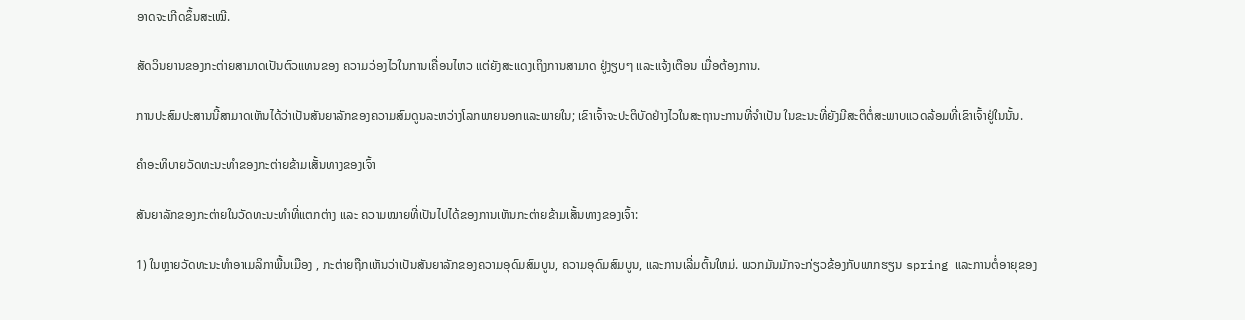ອາດຈະເກີດຂຶ້ນສະເໝີ.

ສັດວິນຍານຂອງກະຕ່າຍສາມາດເປັນຕົວແທນຂອງ ຄວາມວ່ອງໄວໃນການເຄື່ອນໄຫວ ແຕ່ຍັງສະແດງເຖິງການສາມາດ ຢູ່ງຽບໆ ແລະແຈ້ງເຕືອນ ເມື່ອຕ້ອງການ.

ການປະສົມປະສານນີ້ສາມາດເຫັນໄດ້ວ່າເປັນສັນຍາລັກຂອງຄວາມສົມດູນລະຫວ່າງໂລກພາຍນອກແລະພາຍໃນ; ເຂົາເຈົ້າຈະປະຕິບັດຢ່າງໄວໃນສະຖານະການທີ່ຈຳເປັນ ໃນຂະນະທີ່ຍັງມີສະຕິຕໍ່ສະພາບແວດລ້ອມທີ່ເຂົາເຈົ້າຢູ່ໃນນັ້ນ.

ຄຳອະທິບາຍວັດທະນະທຳຂອງກະຕ່າຍຂ້າມເສັ້ນທາງຂອງເຈົ້າ

ສັນຍາລັກຂອງກະຕ່າຍໃນວັດທະນະທຳທີ່ແຕກຕ່າງ ແລະ ຄວາມໝາຍທີ່ເປັນໄປໄດ້ຂອງການເຫັນກະຕ່າຍຂ້າມເສັ້ນທາງຂອງເຈົ້າ:

1) ໃນຫຼາຍວັດທະນະທໍາອາເມລິກາພື້ນເມືອງ , ກະຕ່າຍຖືກເຫັນວ່າເປັນສັນຍາລັກຂອງຄວາມອຸດົມສົມບູນ, ຄວາມອຸດົມສົມບູນ, ແລະການເລີ່ມຕົ້ນໃຫມ່. ພວກມັນມັກຈະກ່ຽວຂ້ອງກັບພາກຮຽນ spring ແລະການຕໍ່ອາຍຸຂອງ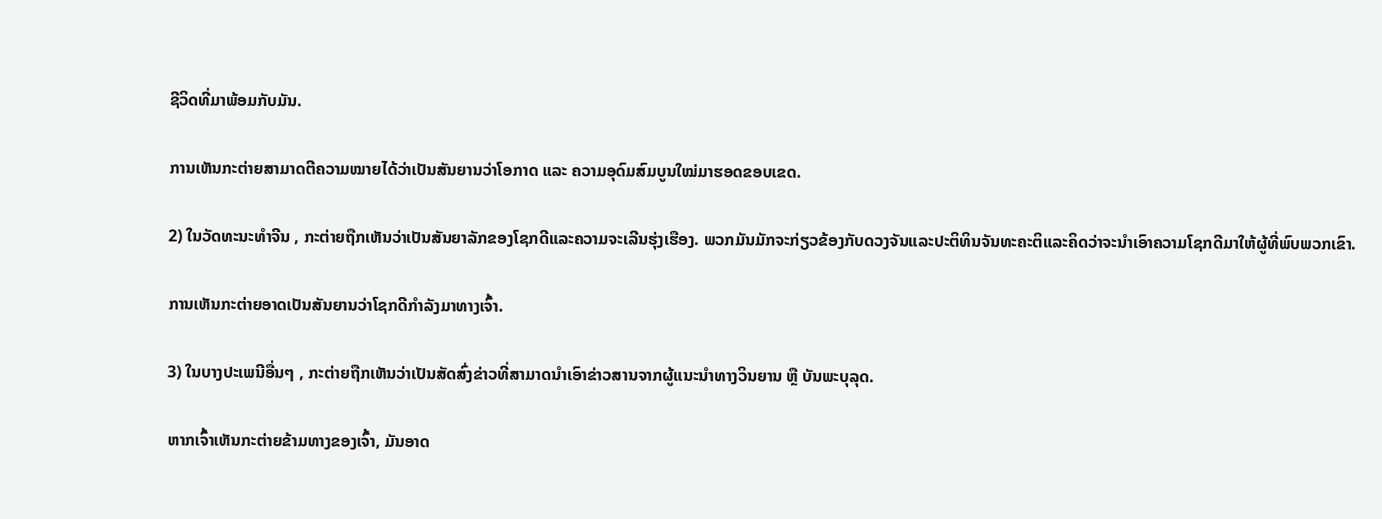ຊີວິດທີ່ມາພ້ອມກັບມັນ.

ການເຫັນກະຕ່າຍສາມາດຕີຄວາມໝາຍໄດ້ວ່າເປັນສັນຍານວ່າໂອກາດ ແລະ ຄວາມອຸດົມສົມບູນໃໝ່ມາຮອດຂອບເຂດ.

2) ໃນວັດທະນະທໍາຈີນ , ກະຕ່າຍຖືກເຫັນວ່າເປັນສັນຍາລັກຂອງໂຊກດີແລະຄວາມຈະເລີນຮຸ່ງເຮືອງ. ພວກມັນມັກຈະກ່ຽວຂ້ອງກັບດວງຈັນແລະປະຕິທິນຈັນທະຄະຕິແລະຄິດວ່າຈະນໍາເອົາຄວາມໂຊກດີມາໃຫ້ຜູ້ທີ່ພົບພວກເຂົາ.

ການເຫັນກະຕ່າຍອາດເປັນສັນຍານວ່າໂຊກດີກຳລັງມາທາງເຈົ້າ.

3) ໃນບາງປະເພນີອື່ນໆ , ກະຕ່າຍຖືກເຫັນວ່າເປັນສັດສົ່ງຂ່າວທີ່ສາມາດນຳເອົາຂ່າວສານຈາກຜູ້ແນະນຳທາງວິນຍານ ຫຼື ບັນພະບຸລຸດ.

ຫາກເຈົ້າເຫັນກະຕ່າຍຂ້າມທາງຂອງເຈົ້າ, ມັນອາດ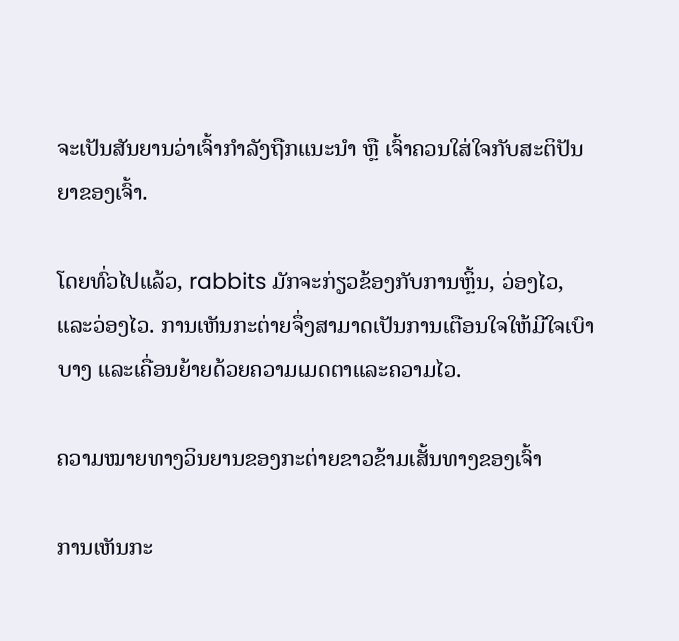ຈະເປັນສັນຍານວ່າເຈົ້າກຳລັງຖືກແນະນຳ ຫຼື ເຈົ້າຄວນໃສ່ໃຈກັບສະຕິປັນຍາຂອງເຈົ້າ.

ໂດຍທົ່ວໄປແລ້ວ, rabbits ມັກຈະກ່ຽວຂ້ອງກັບການຫຼິ້ນ, ວ່ອງໄວ, ແລະວ່ອງໄວ. ການເຫັນກະຕ່າຍຈຶ່ງສາມາດເປັນການເຕືອນໃຈໃຫ້ມີໃຈເບົາບາງ ແລະເຄື່ອນຍ້າຍດ້ວຍຄວາມເມດຕາແລະຄວາມໄວ.

ຄວາມໝາຍທາງວິນຍານຂອງກະຕ່າຍຂາວຂ້າມເສັ້ນທາງຂອງເຈົ້າ

ການເຫັນກະ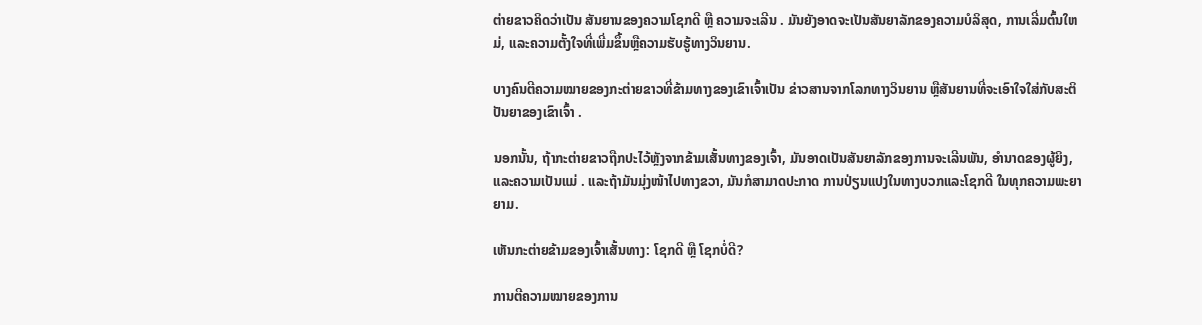ຕ່າຍຂາວຄິດວ່າເປັນ ສັນຍານຂອງຄວາມໂຊກດີ ຫຼື ຄວາມຈະເລີນ . ມັນຍັງອາດຈະເປັນສັນຍາລັກຂອງຄວາມບໍລິສຸດ, ການເລີ່ມຕົ້ນໃຫມ່, ແລະຄວາມຕັ້ງໃຈທີ່ເພີ່ມຂຶ້ນຫຼືຄວາມຮັບຮູ້ທາງວິນຍານ.

ບາງຄົນຕີຄວາມໝາຍຂອງກະຕ່າຍຂາວທີ່ຂ້າມທາງຂອງເຂົາເຈົ້າເປັນ ຂ່າວສານຈາກໂລກທາງວິນຍານ ຫຼືສັນຍານທີ່ຈະເອົາໃຈໃສ່ກັບສະຕິປັນຍາຂອງເຂົາເຈົ້າ .

ນອກນັ້ນ, ຖ້າກະຕ່າຍຂາວຖືກປະໄວ້ຫຼັງຈາກຂ້າມເສັ້ນທາງຂອງເຈົ້າ, ມັນອາດເປັນສັນຍາລັກຂອງການຈະເລີນພັນ, ອຳນາດຂອງຜູ້ຍິງ, ແລະຄວາມເປັນແມ່ . ແລະຖ້າມັນມຸ່ງໜ້າໄປທາງຂວາ, ມັນກໍສາມາດປະກາດ ການປ່ຽນແປງໃນທາງບວກແລະໂຊກດີ ໃນທຸກຄວາມພະຍາຍາມ.

ເຫັນກະຕ່າຍຂ້າມຂອງເຈົ້າເສັ້ນທາງ: ໂຊກດີ ຫຼື ໂຊກບໍ່ດີ?

ການຕີຄວາມໝາຍຂອງການ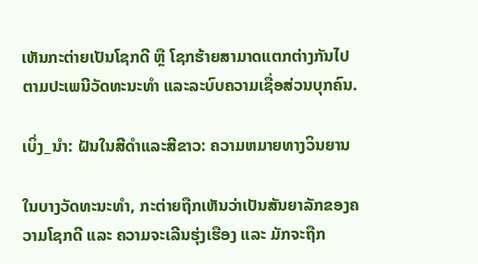ເຫັນກະຕ່າຍເປັນໂຊກດີ ຫຼື ໂຊກຮ້າຍສາມາດແຕກຕ່າງກັນໄປຕາມປະເພນີວັດທະນະທໍາ ແລະລະບົບຄວາມເຊື່ອສ່ວນບຸກຄົນ.

ເບິ່ງ_ນຳ: ຝັນໃນສີດໍາແລະສີຂາວ: ຄວາມຫມາຍທາງວິນຍານ

ໃນບາງວັດທະນະທຳ, ກະຕ່າຍຖືກເຫັນວ່າເປັນສັນຍາລັກຂອງຄວາມໂຊກດີ ແລະ ຄວາມຈະເລີນຮຸ່ງເຮືອງ ແລະ ມັກຈະຖືກ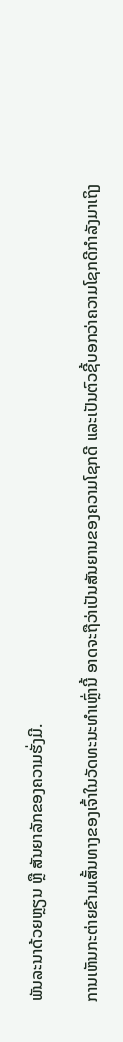ພັນລະນາດ້ວຍຫຼຽນ ຫຼື ສັນຍາລັກຂອງຄວາມຮັ່ງມີ.

ການເຫັນກະຕ່າຍຂ້າມເສັ້ນທາງຂອງເຈົ້າໃນວັດທະນະທໍາເຫຼົ່ານີ້ ອາດຈະຖືວ່າເປັນສັນຍານຂອງຄວາມໂຊກດີ ແລະເປັນຕົວຊີ້ບອກວ່າຄວາມໂຊກດີກຳລັງມາເຖິງ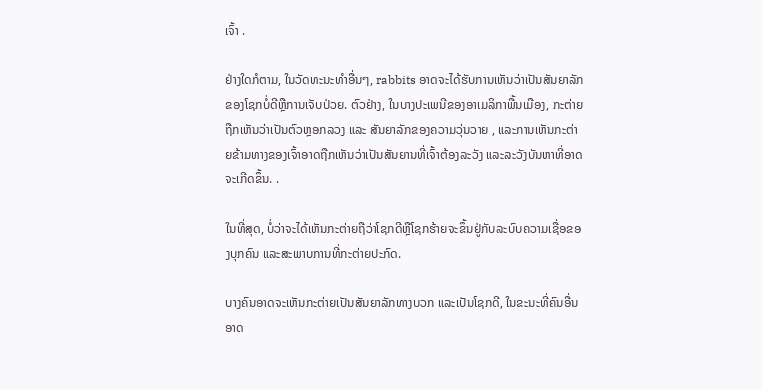ເຈົ້າ .

ຢ່າງໃດກໍຕາມ, ໃນວັດທະນະທໍາອື່ນໆ, rabbits ອາດຈະໄດ້ຮັບການເຫັນວ່າເປັນສັນຍາລັກຂອງໂຊກບໍ່ດີຫຼືການເຈັບປ່ວຍ. ຕົວຢ່າງ, ໃນບາງປະເພນີຂອງອາເມລິກາພື້ນເມືອງ, ກະຕ່າຍຖືກເຫັນວ່າເປັນຕົວຫຼອກລວງ ແລະ ສັນຍາລັກຂອງຄວາມວຸ່ນວາຍ , ແລະການເຫັນກະຕ່າຍຂ້າມທາງຂອງເຈົ້າອາດຖືກເຫັນວ່າເປັນສັນຍານທີ່ເຈົ້າຕ້ອງລະວັງ ແລະລະວັງບັນຫາທີ່ອາດຈະເກີດຂຶ້ນ. .

ໃນທີ່ສຸດ, ບໍ່ວ່າຈະໄດ້ເຫັນກະຕ່າຍຖືວ່າໂຊກດີຫຼືໂຊກຮ້າຍຈະຂຶ້ນຢູ່ກັບລະບົບຄວາມເຊື່ອຂອງບຸກຄົນ ແລະສະພາບການທີ່ກະຕ່າຍປະກົດ.

ບາງຄົນອາດຈະເຫັນກະຕ່າຍເປັນສັນຍາລັກທາງບວກ ແລະເປັນໂຊກດີ, ໃນຂະນະທີ່ຄົນອື່ນອາດ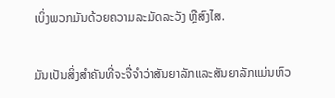ເບິ່ງພວກມັນດ້ວຍຄວາມລະມັດລະວັງ ຫຼືສົງໄສ.

ມັນເປັນສິ່ງສໍາຄັນທີ່ຈະຈື່ຈໍາວ່າສັນຍາລັກແລະສັນຍາລັກແມ່ນຫົວ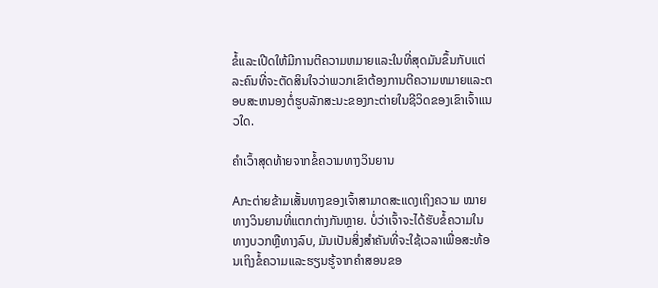ຂໍ້ແລະເປີດໃຫ້ມີການຕີຄວາມຫມາຍແລະໃນທີ່ສຸດມັນຂຶ້ນກັບແຕ່ລະຄົນທີ່ຈະຕັດສິນໃຈວ່າພວກເຂົາຕ້ອງການຕີຄວາມຫມາຍແລະຕອບສະຫນອງຕໍ່ຮູບລັກສະນະຂອງກະຕ່າຍໃນຊີວິດຂອງເຂົາເຈົ້າແນວໃດ.

ຄຳເວົ້າສຸດທ້າຍຈາກຂໍ້ຄວາມທາງວິນຍານ

Aກະຕ່າຍຂ້າມເສັ້ນທາງຂອງເຈົ້າສາມາດສະແດງເຖິງຄວາມ ໝາຍ ທາງວິນຍານທີ່ແຕກຕ່າງກັນຫຼາຍ. ບໍ່ວ່າເຈົ້າຈະໄດ້ຮັບຂໍ້ຄວາມໃນທາງບວກຫຼືທາງລົບ, ມັນເປັນສິ່ງສໍາຄັນທີ່ຈະໃຊ້ເວລາເພື່ອສະທ້ອນເຖິງຂໍ້ຄວາມແລະຮຽນຮູ້ຈາກຄໍາສອນຂອ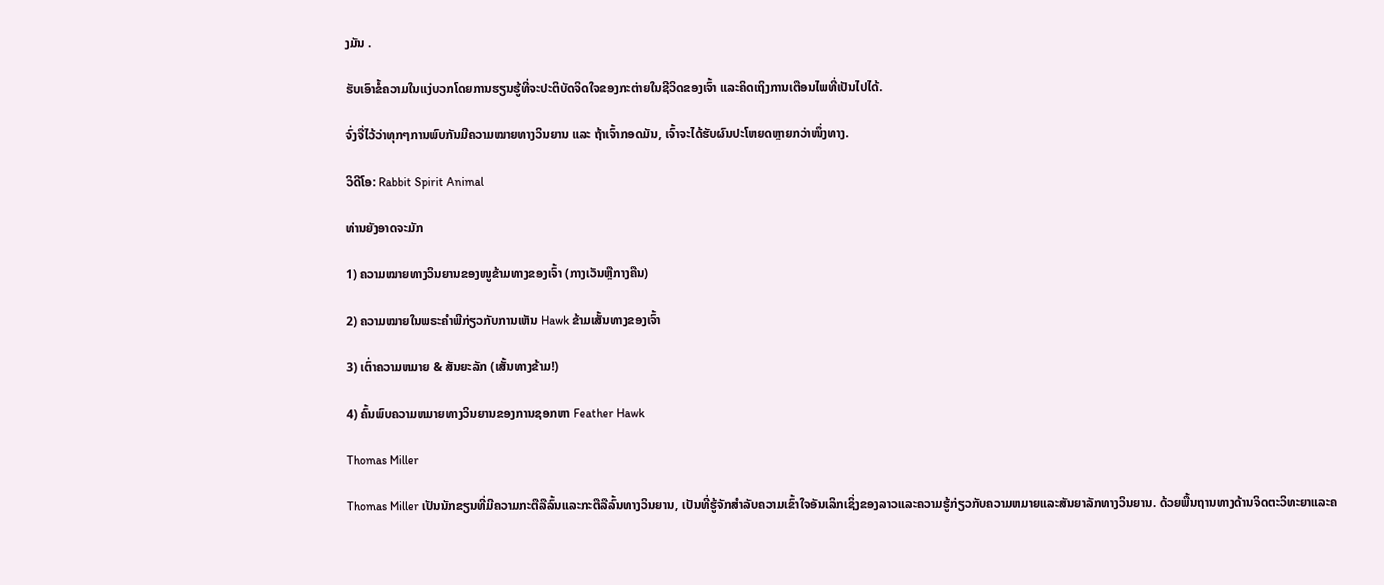ງມັນ .

ຮັບເອົາຂໍ້ຄວາມໃນແງ່ບວກໂດຍການຮຽນຮູ້ທີ່ຈະປະຕິບັດຈິດໃຈຂອງກະຕ່າຍໃນຊີວິດຂອງເຈົ້າ ແລະຄິດເຖິງການເຕືອນໄພທີ່ເປັນໄປໄດ້.

ຈົ່ງຈື່ໄວ້ວ່າທຸກໆການພົບກັນມີຄວາມໝາຍທາງວິນຍານ ແລະ ຖ້າເຈົ້າກອດມັນ, ເຈົ້າຈະໄດ້ຮັບຜົນປະໂຫຍດຫຼາຍກວ່າໜຶ່ງທາງ.

ວິດີໂອ: Rabbit Spirit Animal

ທ່ານຍັງອາດຈະມັກ

1) ຄວາມໝາຍທາງວິນຍານຂອງໜູຂ້າມທາງຂອງເຈົ້າ (ກາງເວັນຫຼືກາງຄືນ)

2) ຄວາມໝາຍໃນພຣະຄໍາພີກ່ຽວກັບການເຫັນ Hawk ຂ້າມເສັ້ນທາງຂອງເຈົ້າ

3) ເຕົ່າຄວາມຫມາຍ & ສັນຍະລັກ (ເສັ້ນທາງຂ້າມ!)

4) ຄົ້ນພົບຄວາມຫມາຍທາງວິນຍານຂອງການຊອກຫາ Feather Hawk

Thomas Miller

Thomas Miller ເປັນນັກຂຽນທີ່ມີຄວາມກະຕືລືລົ້ນແລະກະຕືລືລົ້ນທາງວິນຍານ, ເປັນທີ່ຮູ້ຈັກສໍາລັບຄວາມເຂົ້າໃຈອັນເລິກເຊິ່ງຂອງລາວແລະຄວາມຮູ້ກ່ຽວກັບຄວາມຫມາຍແລະສັນຍາລັກທາງວິນຍານ. ດ້ວຍພື້ນຖານທາງດ້ານຈິດຕະວິທະຍາແລະຄ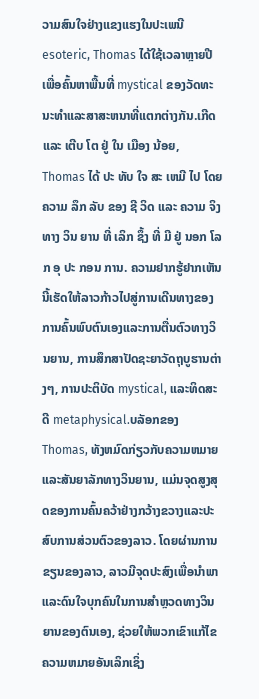ວາມສົນໃຈຢ່າງແຂງແຮງໃນປະເພນີ esoteric, Thomas ໄດ້ໃຊ້ເວລາຫຼາຍປີເພື່ອຄົ້ນຫາພື້ນທີ່ mystical ຂອງວັດທະນະທໍາແລະສາສະຫນາທີ່ແຕກຕ່າງກັນ.ເກີດ ແລະ ເຕີບ ໂຕ ຢູ່ ໃນ ເມືອງ ນ້ອຍ, Thomas ໄດ້ ປະ ທັບ ໃຈ ສະ ເຫມີ ໄປ ໂດຍ ຄວາມ ລຶກ ລັບ ຂອງ ຊີ ວິດ ແລະ ຄວາມ ຈິງ ທາງ ວິນ ຍານ ທີ່ ເລິກ ຊຶ້ງ ທີ່ ມີ ຢູ່ ນອກ ໂລກ ອຸ ປະ ກອນ ການ. ຄວາມຢາກຮູ້ຢາກເຫັນນີ້ເຮັດໃຫ້ລາວກ້າວໄປສູ່ການເດີນທາງຂອງການຄົ້ນພົບຕົນເອງແລະການຕື່ນຕົວທາງວິນຍານ, ການສຶກສາປັດຊະຍາວັດຖຸບູຮານຕ່າງໆ, ການປະຕິບັດ mystical, ແລະທິດສະດີ metaphysical.ບລັອກຂອງ Thomas, ທັງຫມົດກ່ຽວກັບຄວາມຫມາຍແລະສັນຍາລັກທາງວິນຍານ, ແມ່ນຈຸດສູງສຸດຂອງການຄົ້ນຄວ້າຢ່າງກວ້າງຂວາງແລະປະສົບການສ່ວນຕົວຂອງລາວ. ໂດຍຜ່ານການຂຽນຂອງລາວ, ລາວມີຈຸດປະສົງເພື່ອນໍາພາແລະດົນໃຈບຸກຄົນໃນການສໍາຫຼວດທາງວິນຍານຂອງຕົນເອງ, ຊ່ວຍໃຫ້ພວກເຂົາແກ້ໄຂຄວາມຫມາຍອັນເລິກເຊິ່ງ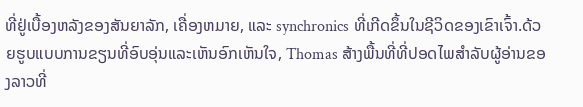ທີ່ຢູ່ເບື້ອງຫລັງຂອງສັນຍາລັກ, ເຄື່ອງຫມາຍ, ແລະ synchronics ທີ່ເກີດຂຶ້ນໃນຊີວິດຂອງເຂົາເຈົ້າ.ດ້ວຍຮູບແບບການຂຽນທີ່ອົບອຸ່ນແລະເຫັນອົກເຫັນໃຈ, Thomas ສ້າງພື້ນທີ່ທີ່ປອດໄພສໍາລັບຜູ້ອ່ານຂອງລາວທີ່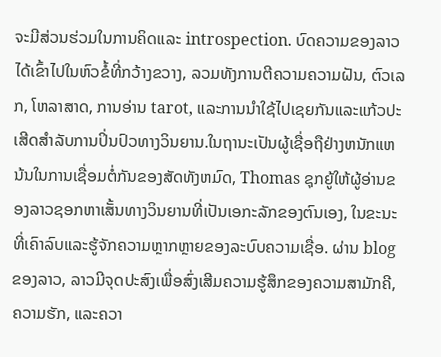ຈະມີສ່ວນຮ່ວມໃນການຄິດແລະ introspection. ບົດຄວາມຂອງລາວໄດ້ເຂົ້າໄປໃນຫົວຂໍ້ທີ່ກວ້າງຂວາງ, ລວມທັງການຕີຄວາມຄວາມຝັນ, ຕົວເລກ, ໂຫລາສາດ, ການອ່ານ tarot, ແລະການນໍາໃຊ້ໄປເຊຍກັນແລະແກ້ວປະເສີດສໍາລັບການປິ່ນປົວທາງວິນຍານ.ໃນຖານະເປັນຜູ້ເຊື່ອຖືຢ່າງຫນັກແຫນ້ນໃນການເຊື່ອມຕໍ່ກັນຂອງສັດທັງຫມົດ, Thomas ຊຸກຍູ້ໃຫ້ຜູ້ອ່ານຂອງລາວຊອກຫາເສັ້ນທາງວິນຍານທີ່ເປັນເອກະລັກຂອງຕົນເອງ, ໃນຂະນະທີ່ເຄົາລົບແລະຮູ້ຈັກຄວາມຫຼາກຫຼາຍຂອງລະບົບຄວາມເຊື່ອ. ຜ່ານ blog ຂອງລາວ, ລາວມີຈຸດປະສົງເພື່ອສົ່ງເສີມຄວາມຮູ້ສຶກຂອງຄວາມສາມັກຄີ, ຄວາມຮັກ, ແລະຄວາ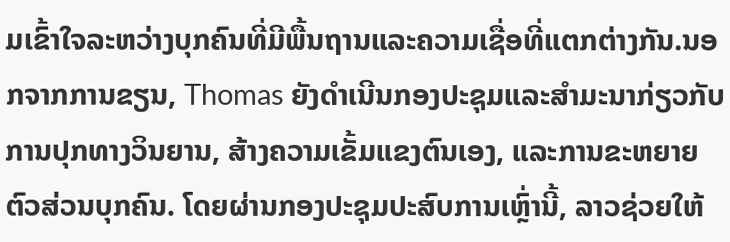ມເຂົ້າໃຈລະຫວ່າງບຸກຄົນທີ່ມີພື້ນຖານແລະຄວາມເຊື່ອທີ່ແຕກຕ່າງກັນ.ນອກຈາກການຂຽນ, Thomas ຍັງດໍາເນີນກອງປະຊຸມແລະສໍາມະນາກ່ຽວກັບການປຸກທາງວິນຍານ, ສ້າງຄວາມເຂັ້ມແຂງຕົນເອງ, ແລະການຂະຫຍາຍຕົວສ່ວນບຸກຄົນ. ໂດຍຜ່ານກອງປະຊຸມປະສົບການເຫຼົ່ານີ້, ລາວຊ່ວຍໃຫ້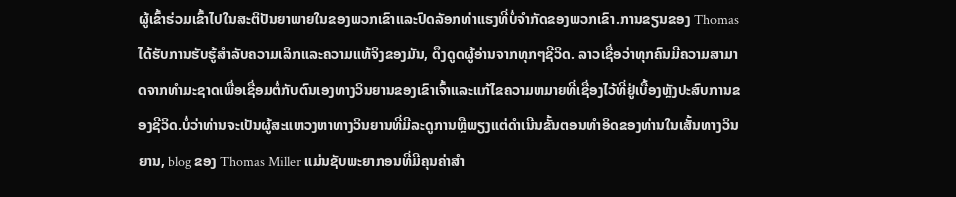ຜູ້ເຂົ້າຮ່ວມເຂົ້າໄປໃນສະຕິປັນຍາພາຍໃນຂອງພວກເຂົາແລະປົດລັອກທ່າແຮງທີ່ບໍ່ຈໍາກັດຂອງພວກເຂົາ.ການຂຽນຂອງ Thomas ໄດ້ຮັບການຮັບຮູ້ສໍາລັບຄວາມເລິກແລະຄວາມແທ້ຈິງຂອງມັນ, ດຶງດູດຜູ້ອ່ານຈາກທຸກໆຊີວິດ. ລາວເຊື່ອວ່າທຸກຄົນມີຄວາມສາມາດຈາກທໍາມະຊາດເພື່ອເຊື່ອມຕໍ່ກັບຕົນເອງທາງວິນຍານຂອງເຂົາເຈົ້າແລະແກ້ໄຂຄວາມຫມາຍທີ່ເຊື່ອງໄວ້ທີ່ຢູ່ເບື້ອງຫຼັງປະສົບການຂອງຊີວິດ.ບໍ່ວ່າທ່ານຈະເປັນຜູ້ສະແຫວງຫາທາງວິນຍານທີ່ມີລະດູການຫຼືພຽງແຕ່ດໍາເນີນຂັ້ນຕອນທໍາອິດຂອງທ່ານໃນເສັ້ນທາງວິນຍານ, blog ຂອງ Thomas Miller ແມ່ນຊັບພະຍາກອນທີ່ມີຄຸນຄ່າສໍາ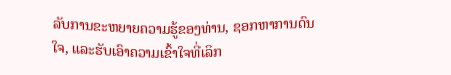ລັບການຂະຫຍາຍຄວາມຮູ້ຂອງທ່ານ, ຊອກຫາການດົນໃຈ, ແລະຮັບເອົາຄວາມເຂົ້າໃຈທີ່ເລິກ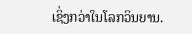ເຊິ່ງກວ່າໃນໂລກວິນຍານ.